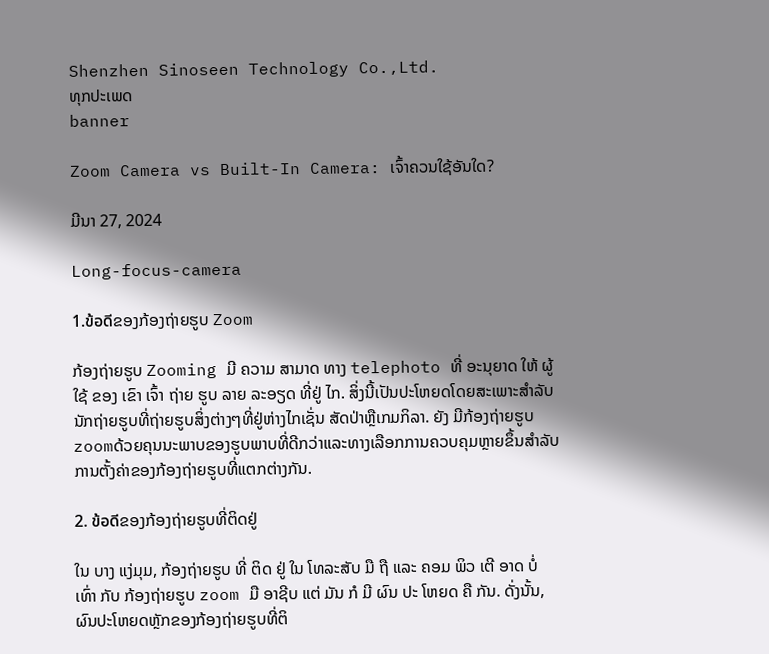Shenzhen Sinoseen Technology Co.,Ltd.
ທຸກປະເພດ
banner

Zoom Camera vs Built-In Camera: ເຈົ້າຄວນໃຊ້ອັນໃດ?

ມີນາ 27, 2024

Long-focus-camera

1.ข้อดีຂອງກ້ອງຖ່າຍຮູບ Zoom

ກ້ອງຖ່າຍຮູບ Zooming ມີ ຄວາມ ສາມາດ ທາງ telephoto ທີ່ ອະນຸຍາດ ໃຫ້ ຜູ້ ໃຊ້ ຂອງ ເຂົາ ເຈົ້າ ຖ່າຍ ຮູບ ລາຍ ລະອຽດ ທີ່ຢູ່ ໄກ. ສິ່ງນີ້ເປັນປະໂຫຍດໂດຍສະເພາະສໍາລັບນັກຖ່າຍຮູບທີ່ຖ່າຍຮູບສິ່ງຕ່າງໆທີ່ຢູ່ຫ່າງໄກເຊັ່ນ ສັດປ່າຫຼືເກມກິລາ. ຍັງ ມີກ້ອງຖ່າຍຮູບ zoomດ້ວຍຄຸນນະພາບຂອງຮູບພາບທີ່ດີກວ່າແລະທາງເລືອກການຄວບຄຸມຫຼາຍຂຶ້ນສໍາລັບການຕັ້ງຄ່າຂອງກ້ອງຖ່າຍຮູບທີ່ແຕກຕ່າງກັນ.

2. ข้อดีຂອງກ້ອງຖ່າຍຮູບທີ່ຕິດຢູ່

ໃນ ບາງ ແງ່ມຸມ, ກ້ອງຖ່າຍຮູບ ທີ່ ຕິດ ຢູ່ ໃນ ໂທລະສັບ ມື ຖື ແລະ ຄອມ ພິວ ເຕີ ອາດ ບໍ່ ເທົ່າ ກັບ ກ້ອງຖ່າຍຮູບ zoom ມື ອາຊີບ ແຕ່ ມັນ ກໍ ມີ ຜົນ ປະ ໂຫຍດ ຄື ກັນ. ດັ່ງນັ້ນ, ຜົນປະໂຫຍດຫຼັກຂອງກ້ອງຖ່າຍຮູບທີ່ຕິ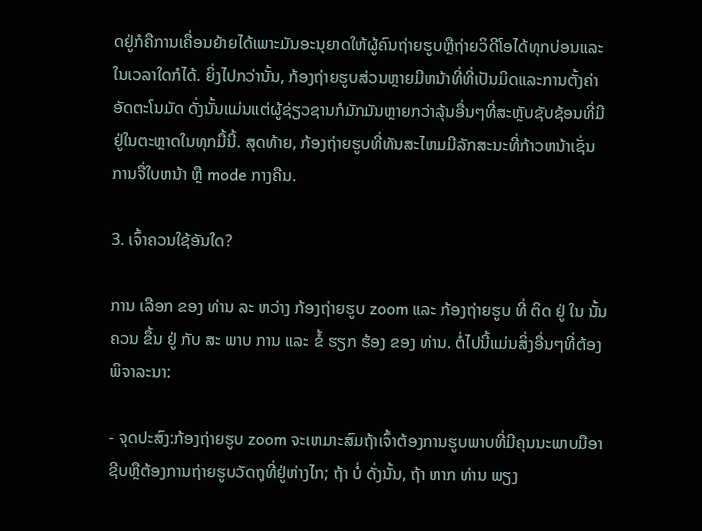ດຢູ່ກໍຄືການເຄື່ອນຍ້າຍໄດ້ເພາະມັນອະນຸຍາດໃຫ້ຜູ້ຄົນຖ່າຍຮູບຫຼືຖ່າຍວິດີໂອໄດ້ທຸກບ່ອນແລະໃນເວລາໃດກໍໄດ້. ຍິ່ງໄປກວ່ານັ້ນ, ກ້ອງຖ່າຍຮູບສ່ວນຫຼາຍມີຫນ້າທີ່ທີ່ເປັນມິດແລະການຕັ້ງຄ່າອັດຕະໂນມັດ ດັ່ງນັ້ນແມ່ນແຕ່ຜູ້ຊ່ຽວຊານກໍມັກມັນຫຼາຍກວ່າລຸ້ນອື່ນໆທີ່ສະຫຼັບຊັບຊ້ອນທີ່ມີຢູ່ໃນຕະຫຼາດໃນທຸກມື້ນີ້. ສຸດທ້າຍ, ກ້ອງຖ່າຍຮູບທີ່ທັນສະໄຫມມີລັກສະນະທີ່ກ້າວຫນ້າເຊັ່ນ ການຈື່ໃບຫນ້າ ຫຼື mode ກາງຄືນ.

3. ເຈົ້າຄວນໃຊ້ອັນໃດ?

ການ ເລືອກ ຂອງ ທ່ານ ລະ ຫວ່າງ ກ້ອງຖ່າຍຮູບ zoom ແລະ ກ້ອງຖ່າຍຮູບ ທີ່ ຕິດ ຢູ່ ໃນ ນັ້ນ ຄວນ ຂຶ້ນ ຢູ່ ກັບ ສະ ພາບ ການ ແລະ ຂໍ້ ຮຽກ ຮ້ອງ ຂອງ ທ່ານ. ຕໍ່ໄປນີ້ແມ່ນສິ່ງອື່ນໆທີ່ຕ້ອງພິຈາລະນາ:

- ຈຸດປະສົງ:ກ້ອງຖ່າຍຮູບ zoom ຈະເຫມາະສົມຖ້າເຈົ້າຕ້ອງການຮູບພາບທີ່ມີຄຸນນະພາບມືອາຊີບຫຼືຕ້ອງການຖ່າຍຮູບວັດຖຸທີ່ຢູ່ຫ່າງໄກ; ຖ້າ ບໍ່ ດັ່ງນັ້ນ, ຖ້າ ຫາກ ທ່ານ ພຽງ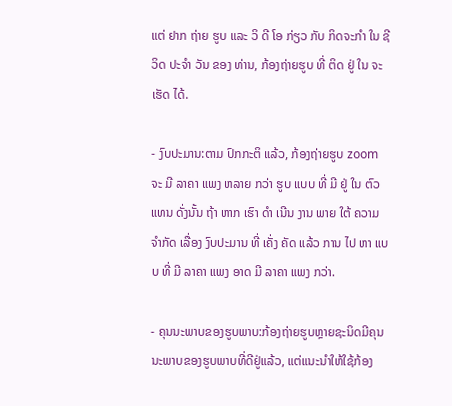ແຕ່ ຢາກ ຖ່າຍ ຮູບ ແລະ ວິ ດີ ໂອ ກ່ຽວ ກັບ ກິດຈະກໍາ ໃນ ຊີວິດ ປະຈໍາ ວັນ ຂອງ ທ່ານ, ກ້ອງຖ່າຍຮູບ ທີ່ ຕິດ ຢູ່ ໃນ ຈະ ເຮັດ ໄດ້.

- ງົບປະມານ:ຕາມ ປົກກະຕິ ແລ້ວ, ກ້ອງຖ່າຍຮູບ zoom ຈະ ມີ ລາຄາ ແພງ ຫລາຍ ກວ່າ ຮູບ ແບບ ທີ່ ມີ ຢູ່ ໃນ ຕົວ ແທນ ດັ່ງນັ້ນ ຖ້າ ຫາກ ເຮົາ ດໍາ ເນີນ ງານ ພາຍ ໃຕ້ ຄວາມ ຈໍາກັດ ເລື່ອງ ງົບປະມານ ທີ່ ເຄັ່ງ ຄັດ ແລ້ວ ການ ໄປ ຫາ ແບບ ທີ່ ມີ ລາຄາ ແພງ ອາດ ມີ ລາຄາ ແພງ ກວ່າ.

- ຄຸນນະພາບຂອງຮູບພາບ:ກ້ອງຖ່າຍຮູບຫຼາຍຊະນິດມີຄຸນນະພາບຂອງຮູບພາບທີ່ດີຢູ່ແລ້ວ, ແຕ່ແນະນໍາໃຫ້ໃຊ້ກ້ອງ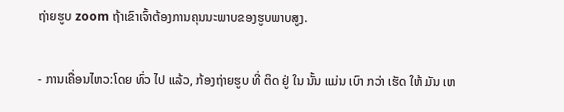ຖ່າຍຮູບ zoom ຖ້າເຂົາເຈົ້າຕ້ອງການຄຸນນະພາບຂອງຮູບພາບສູງ.

- ການເຄື່ອນໄຫວ:ໂດຍ ທົ່ວ ໄປ ແລ້ວ, ກ້ອງຖ່າຍຮູບ ທີ່ ຕິດ ຢູ່ ໃນ ນັ້ນ ແມ່ນ ເບົາ ກວ່າ ເຮັດ ໃຫ້ ມັນ ເຫ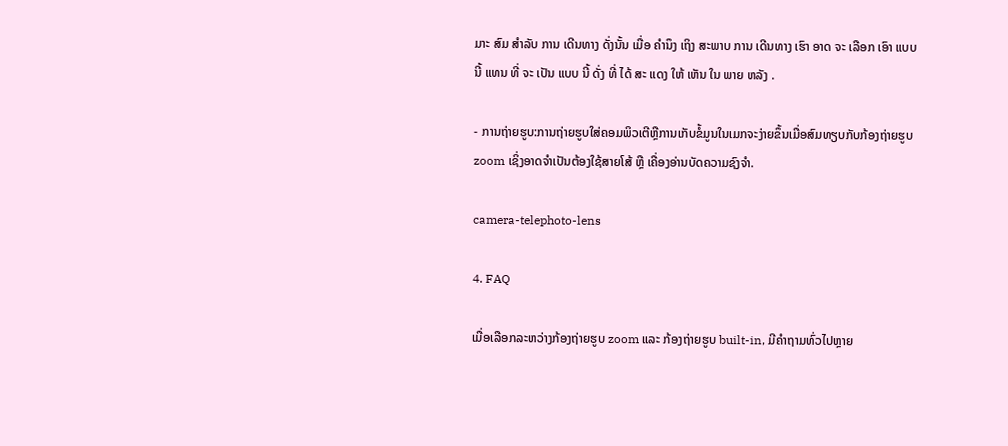ມາະ ສົມ ສໍາລັບ ການ ເດີນທາງ ດັ່ງນັ້ນ ເມື່ອ ຄໍານຶງ ເຖິງ ສະພາບ ການ ເດີນທາງ ເຮົາ ອາດ ຈະ ເລືອກ ເອົາ ແບບ ນີ້ ແທນ ທີ່ ຈະ ເປັນ ແບບ ນີ້ ດັ່ງ ທີ່ ໄດ້ ສະ ແດງ ໃຫ້ ເຫັນ ໃນ ພາຍ ຫລັງ .

- ການຖ່າຍຮູບ:ການຖ່າຍຮູບໃສ່ຄອມພິວເຕີຫຼືການເກັບຂໍ້ມູນໃນເມກຈະງ່າຍຂຶ້ນເມື່ອສົມທຽບກັບກ້ອງຖ່າຍຮູບ zoom ເຊິ່ງອາດຈໍາເປັນຕ້ອງໃຊ້ສາຍໂສ້ ຫຼື ເຄື່ອງອ່ານບັດຄວາມຊົງຈໍາ.

camera-telephoto-lens

4. FAQ

ເມື່ອເລືອກລະຫວ່າງກ້ອງຖ່າຍຮູບ zoom ແລະ ກ້ອງຖ່າຍຮູບ built-in, ມີຄໍາຖາມທົ່ວໄປຫຼາຍ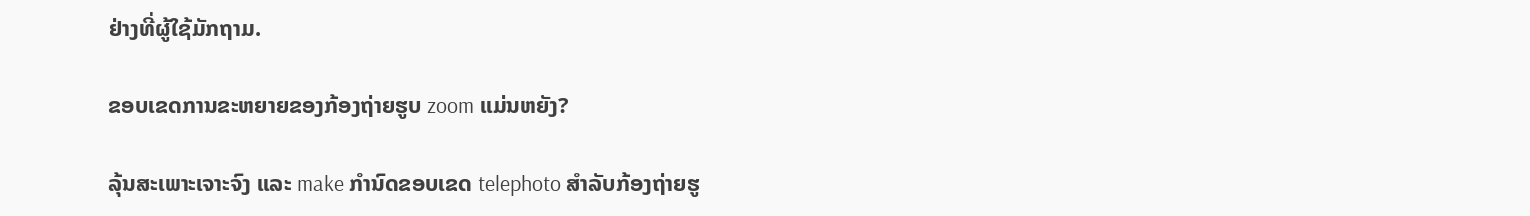ຢ່າງທີ່ຜູ້ໃຊ້ມັກຖາມ.

ຂອບເຂດການຂະຫຍາຍຂອງກ້ອງຖ່າຍຮູບ zoom ແມ່ນຫຍັງ?

ລຸ້ນສະເພາະເຈາະຈົງ ແລະ make ກໍານົດຂອບເຂດ telephoto ສໍາລັບກ້ອງຖ່າຍຮູ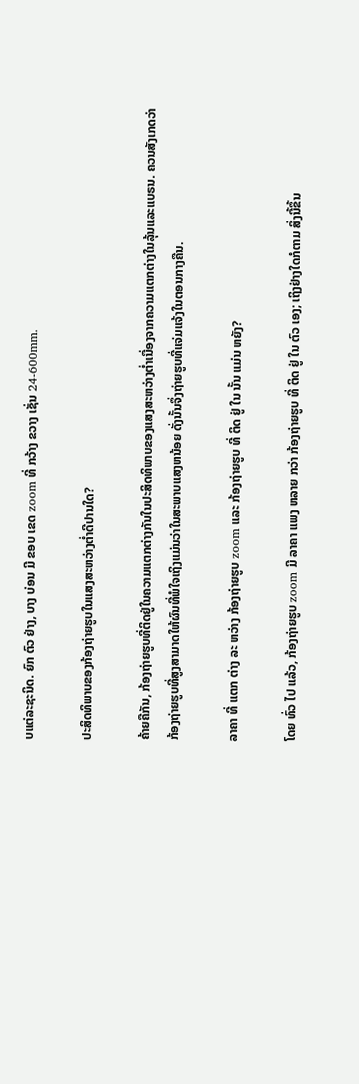ບແຕ່ລະຊະນິດ. ຍົກ ຕົວ ຢ່າງ, ບາງ ບ່ອນ ມີ ຂອບ ເຂດ zoom ທີ່ ກວ້າງ ຂວາງ ເຊັ່ນ 24-600mm.

ປະສິດທິພາບຂອງກ້ອງຖ່າຍຮູບໃນແສງສະຫວ່າງຕໍ່າດີປານໃດ?

ຄ້າຍຄືກັນ, ກ້ອງຖ່າຍຮູບທີ່ຕິດຢູ່ໃນຄວາມແຕກຕ່າງກັນໃນປະສິດທິພາບຂອງແສງສະຫວ່າງຕໍ່າເນື່ອງຈາກຄວາມແຕກຕ່າງໃນລຸ້ນແລະແບຣນ. ຄວນສັງເກດວ່າກ້ອງຖ່າຍຮູບທີ່ສູງສາມາດໃຫ້ຜົນທີ່ພໍໃຈເຖິງແມ່ນວ່າໃນສະພາບແສງຫນ້ອຍ ດັ່ງນັ້ນຈຶ່ງຖ່າຍຮູບທີ່ແຈ່ມແຈ້ງໃນຕອນກາງຄືນ.

ລາຄາ ທີ່ ແຕກ ຕ່າງ ລະ ຫວ່າງ ກ້ອງຖ່າຍຮູບ zoom ແລະ ກ້ອງຖ່າຍຮູບ ທີ່ ຕິດ ຢູ່ ໃນ ນັ້ນ ແມ່ນ ຫຍັງ?

ໂດຍ ທົ່ວ ໄປ ແລ້ວ, ກ້ອງຖ່າຍຮູບ zoom ມີ ລາຄາ ແພງ ຫລາຍ ກວ່າ ກ້ອງຖ່າຍຮູບ ທີ່ ຕິດ ຢູ່ ໃນ ຕົວ ເອງ; ເຖິງຢ່າງໃດກໍຕາມ ສິ່ງນີ້ຂຶ້ນ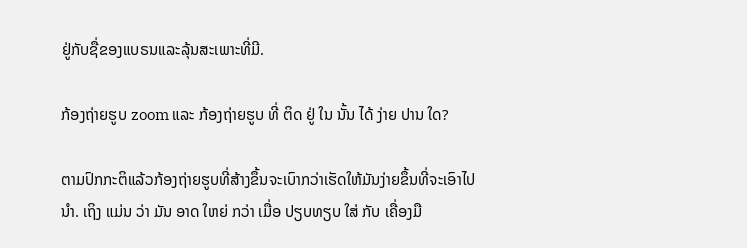ຢູ່ກັບຊື່ຂອງແບຣນແລະລຸ້ນສະເພາະທີ່ມີ.

ກ້ອງຖ່າຍຮູບ zoom ແລະ ກ້ອງຖ່າຍຮູບ ທີ່ ຕິດ ຢູ່ ໃນ ນັ້ນ ໄດ້ ງ່າຍ ປານ ໃດ?

ຕາມປົກກະຕິແລ້ວກ້ອງຖ່າຍຮູບທີ່ສ້າງຂຶ້ນຈະເບົາກວ່າເຮັດໃຫ້ມັນງ່າຍຂຶ້ນທີ່ຈະເອົາໄປນໍາ. ເຖິງ ແມ່ນ ວ່າ ມັນ ອາດ ໃຫຍ່ ກວ່າ ເມື່ອ ປຽບທຽບ ໃສ່ ກັບ ເຄື່ອງມື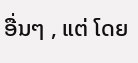ອື່ນໆ , ແຕ່ ໂດຍ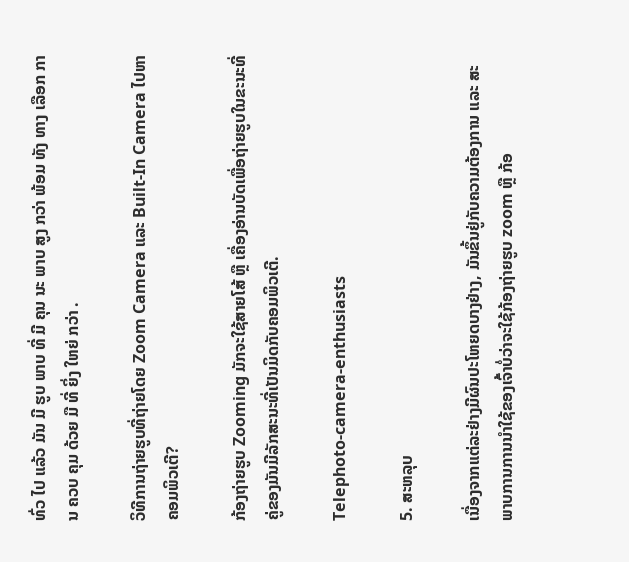ທົ່ວ ໄປ ແລ້ວ ມັນ ມີ ຮູບ ພາບ ທີ່ ມີ ຄຸນ ນະ ພາບ ສູງ ກວ່າ ພ້ອມ ທັງ ທາງ ເລືອກ ການ ຄວບ ຄຸມ ດ້ວຍ ມື ທີ່ ຍິ່ງ ໃຫຍ່ ກວ່າ .

ວິທີການຖ່າຍຮູບທີ່ຖ່າຍໂດຍ Zoom Camera ແລະ Built-In Camera ໄປຫາຄອມພິວເຕີ?

ກ້ອງຖ່າຍຮູບ Zooming ມັກຈະໃຊ້ສາຍໂສ້ ຫຼື ເຄື່ອງອ່ານບັດເພື່ອຖ່າຍຮູບໃນຂະນະທີ່ຄູ່ຂອງມັນມີລັກສະນະທີ່ເປັນມິດກັບຄອມພິວເຕີ.

Telephoto-camera-enthusiasts

5. ສະຫລຸບ

ເນື່ອງຈາກແຕ່ລະຢ່າງມີຜົນປະໂຫຍດບາງຢ່າງ, ມັນຂຶ້ນຢູ່ກັບຄວາມຕ້ອງການ ແລະ ສະພາບການການນໍາໃຊ້ຂອງເຈົ້າບໍ່ວ່າຈະໃຊ້ກ້ອງຖ່າຍຮູບ zoom ຫຼື ກ້ອ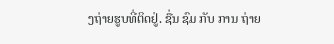ງຖ່າຍຮູບທີ່ຕິດຢູ່. ຊື່ນ ຊົມ ກັບ ການ ຖ່າຍ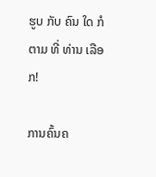ຮູບ ກັບ ຄົນ ໃດ ກໍ ຕາມ ທີ່ ທ່ານ ເລືອກ!

ການຄົ້ນຄ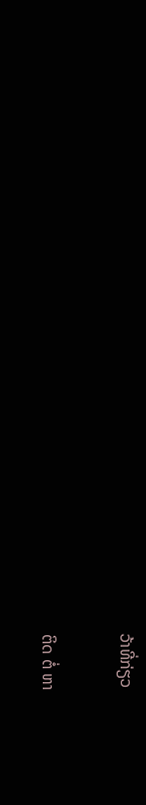ວ້າທີ່ກ່ຽວ

ຕິດ ຕໍ່ ຫາ